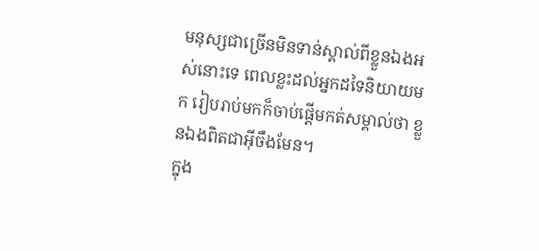មនុស្សជាច្រើនមិនទាន់ស្គាល់ពីខ្លួនឯងអស់នោះទេ ពេលខ្លះដល់អ្នកដទៃនិយាយមក រៀបរាប់មកក៏ចាប់ផ្តើមកត់សម្គាល់ថា ខ្លួនឯងពិតជាអ៊ីចឹងមែន។
ក្នុង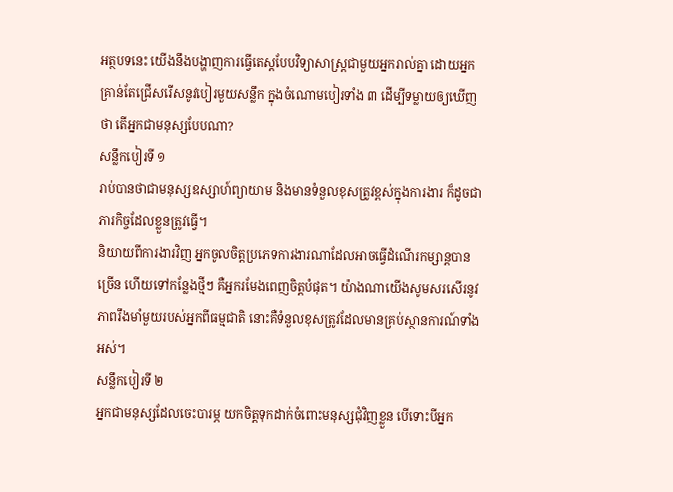អត្ថបទនេះ យើងនឹងបង្ហាញការធ្វើតេស្តបែបវិទ្យាសាស្រ្តជាមួយអ្នករាល់គ្នា ដោយអ្នកគ្រាន់តែជ្រើសរើសនូវបៀរមួយសន្លឹក ក្នុងចំណោមបៀរទាំង ៣ ដើម្បីទម្លាយឲ្យឃើញថា តើអ្នកជាមនុស្សបែបណា?
សន្លឹកបៀរទី ១
រាប់បានថាជាមនុស្សឧស្សាហ៍ព្យាយាម និងមានទំនួលខុសត្រូវខ្ពស់ក្នុងការងារ ក៏ដូចជាភារកិច្ចដែលខ្លួនត្រូវធ្វើ។
និយាយពីការងារវិញ អ្នកចូលចិត្តប្រភេទការងារណាដែលអាចធ្វើដំណើរកម្សាន្តបានច្រើន ហើយទៅកន្លែងថ្មីៗ គឺអ្នករមែងពេញចិត្តបំផុត។ យ៉ាងណាយើងសូមសរសើរនូវភាពរឹងមាំមួយរបស់អ្នកពីធម្មជាតិ នោះគឺទំនួលខុសត្រូវដែលមានគ្រប់ស្ថានការណ៍ទាំងអស់។
សន្លឹកបៀរទី ២
អ្នកជាមនុស្សដែលចេះបារម្ភ យកចិត្តទុកដាក់ចំពោះមនុស្សជុំវិញខ្លួន បើទោះបីអ្នក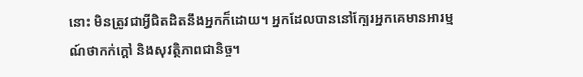នោះ មិនត្រូវជាអ្វីជិតដិតនឹងអ្នកក៏ដោយ។ អ្នកដែលបាននៅក្បែរអ្នកគេមានអារម្មណ៍ថាកក់ក្តៅ និងសុវត្ថិភាពជានិច្ច។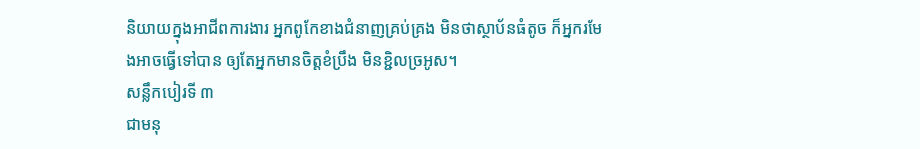និយាយក្នុងអាជីពការងារ អ្នកពូកែខាងជំនាញគ្រប់គ្រង មិនថាស្ថាប័នធំតូច ក៏អ្នករមែងអាចធ្វើទៅបាន ឲ្យតែអ្នកមានចិត្តខំប្រឹង មិនខ្ជិលច្រអូស។
សន្លឹកបៀរទី ៣
ជាមនុ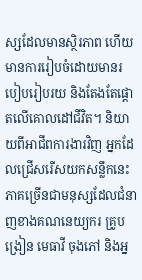ស្សដែលមានស្ថិរភាព ហើយមានការរៀបចំដោយមានរបៀបរៀបរយ និងតែងតែផ្តោតលើគោលដៅជីវិត។ និយាយពីអាជីពការងារវិញ អ្នកដែលជ្រើសរើសយកសន្លឹកនេះ ភាគច្រើនជាមនុស្សដែលជំនាញខាងគណនេយ្យករ គ្រូបង្រៀន មេធាវី ចុងភៅ និងអ្ន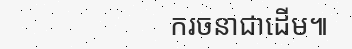ករចនាជាដើម៕